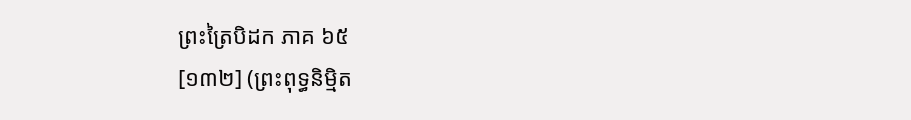ព្រះត្រៃបិដក ភាគ ៦៥
[១៣២] (ព្រះពុទ្ធនិមិ្មត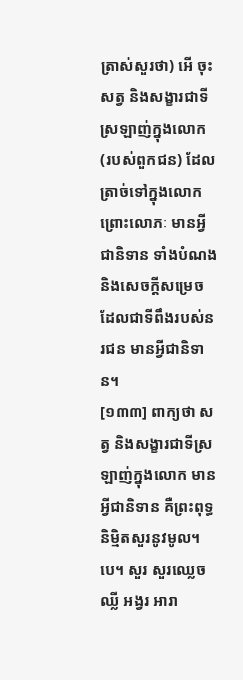ត្រាស់សួរថា) អើ ចុះសត្វ និងសង្ខារជាទីស្រឡាញ់ក្នុងលោក (របស់ពួកជន) ដែលត្រាច់ទៅក្នុងលោក ព្រោះលោភៈ មានអ្វីជានិទាន ទាំងបំណង និងសេចក្តីសម្រេច ដែលជាទីពឹងរបស់នរជន មានអ្វីជានិទាន។
[១៣៣] ពាក្យថា សត្វ និងសង្ខារជាទីស្រឡាញ់ក្នុងលោក មានអ្វីជានិទាន គឺព្រះពុទ្ធនិមិ្មតសួរនូវមូល។បេ។ សួរ សួរឈ្លេចឈ្លី អង្វរ អារា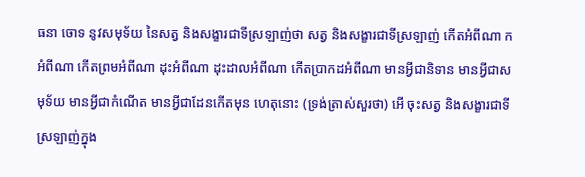ធនា ចោទ នូវសមុទ័យ នៃសត្វ និងសង្ខារជាទីស្រឡាញ់ថា សត្វ និងសង្ខារជាទីស្រឡាញ់ កើតអំពីណា កអំពីណា កើតព្រមអំពីណា ដុះអំពីណា ដុះដាលអំពីណា កើតប្រាកដអំពីណា មានអ្វីជានិទាន មានអ្វីជាសមុទ័យ មានអ្វីជាកំណើត មានអ្វីជាដែនកើតមុន ហេតុនោះ (ទ្រង់ត្រាស់សួរថា) អើ ចុះសត្វ និងសង្ខារជាទីស្រឡាញ់ក្នុង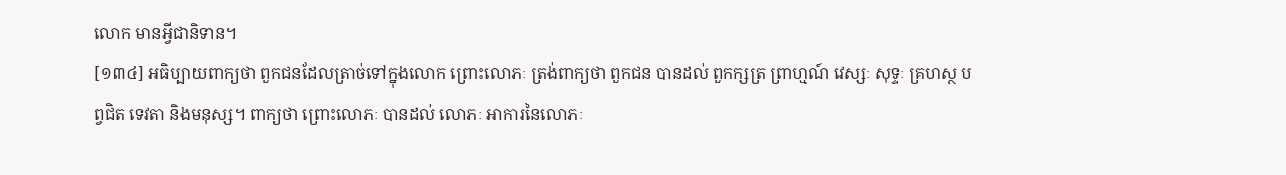លោក មានអ្វីជានិទាន។
[១៣៤] អធិប្បាយពាក្យថា ពួកជនដែលត្រាច់ទៅក្នុងលោក ព្រោះលោភៈ ត្រង់ពាក្យថា ពួកជន បានដល់ ពួកក្សត្រ ព្រាហ្មណ៍ វេស្សៈ សុទ្ទៈ គ្រហស្ថ បព្វជិត ទេវតា និងមនុស្ស។ ពាក្យថា ព្រោះលោភៈ បានដល់ លោភៈ អាការនៃលោភៈ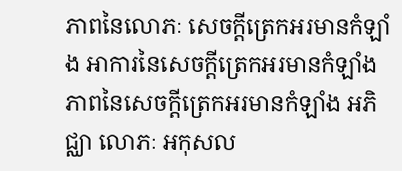ភាពនៃលោភៈ សេចក្តីត្រេកអរមានកំឡាំង អាការនៃសេចក្តីត្រេកអរមានកំឡាំង ភាពនៃសេចក្តីត្រេកអរមានកំឡាំង អភិជ្ឈា លោភៈ អកុសល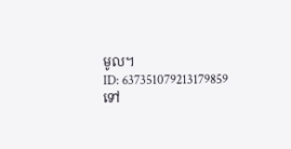មូល។
ID: 637351079213179859
ទៅ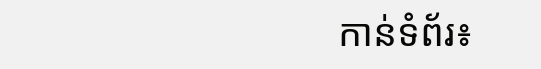កាន់ទំព័រ៖